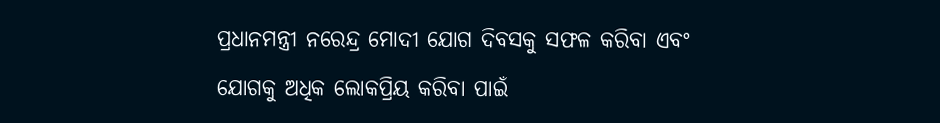ପ୍ରଧାନମନ୍ତ୍ରୀ ନରେନ୍ଦ୍ର ମୋଦୀ ଯୋଗ ଦିବସକୁ ସଫଳ କରିବା ଏବଂ ଯୋଗକୁ ଅଧିକ ଲୋକପ୍ରିୟ କରିବା ପାଇଁ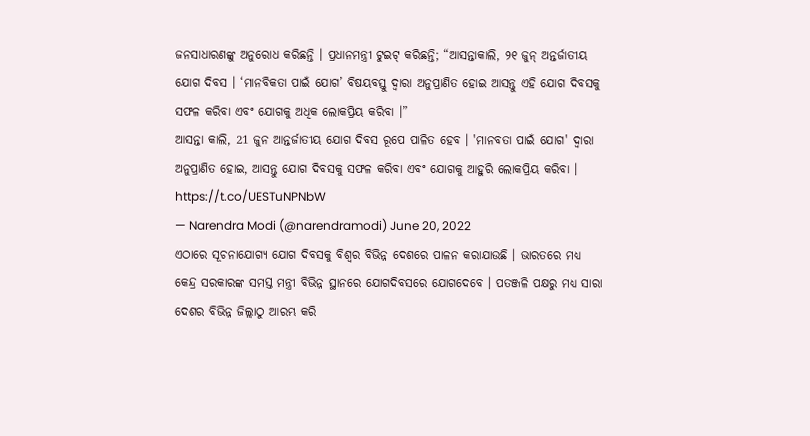ଜନସାଧାରଣଙ୍କୁ ଅନୁରୋଧ କରିଛନ୍ତି । ପ୍ରଧାନମନ୍ତ୍ରୀ ଟୁଇଟ୍ କରିଛନ୍ତି; “ଆସନ୍ତାକାଲି, ୨୧ ଜୁନ୍ ଅନ୍ତର୍ଜାତୀୟ ଯୋଗ ଦିବସ । ‘ମାନବିକତା ପାଇଁ ଯୋଗ’ ବିଷୟବସ୍ତୁ ଦ୍ୱାରା ଅନୁପ୍ରାଣିତ ହୋଇ ଆସନ୍ତୁ ଏହି ଯୋଗ ଦିବସକୁ ସଫଳ କରିବା ଏବଂ ଯୋଗକୁ ଅଧିକ ଲୋକପ୍ରିୟ କରିବା ।”
ଆସନ୍ତା କାଲି, 21 ଜୁନ ଆନ୍ତର୍ଜାତୀୟ ଯୋଗ ଦିବସ ରୂପେ ପାଳିତ ହେବ । 'ମାନବତା ପାଇଁ ଯୋଗ' ଦ୍ୱାରା ଅନୁପ୍ରାଣିତ ହୋଇ, ଆସନ୍ତୁ ଯୋଗ ଦିବସକୁ ସଫଳ କରିବା ଏବଂ ଯୋଗକୁ ଆହୁରି ଲୋକପ୍ରିୟ କରିବା । https://t.co/UESTuNPNbW
— Narendra Modi (@narendramodi) June 20, 2022
ଏଠାରେ ସୂଚନାଯୋଗ୍ୟ ଯୋଗ ଦିବସକୁ ବିଶ୍ବର ବିଭିନ୍ନ ଦେଶରେ ପାଳନ କରାଯାଉଛି । ଭାରତରେ ମଧ୍ୟ କେନ୍ଦ୍ର ସରକାରଙ୍କ ସମସ୍ତ ମନ୍ତ୍ରୀ ବିଭିନ୍ନ ସ୍ଥାନରେ ଯୋଗଦିବସରେ ଯୋଗଦେବେ । ପତଞ୍ଜଳି ପକ୍ଷରୁ ମଧ୍ୟ ସାରା ଦେଶର ବିଭିନ୍ନ ଜିଲ୍ଲାଠୁ ଆରମ୍ଭ କରି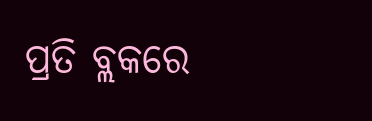ପ୍ରତି ବ୍ଲକରେ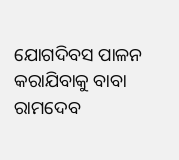ଯୋଗଦିବସ ପାଳନ କରାଯିବାକୁ ବାବା ରାମଦେବ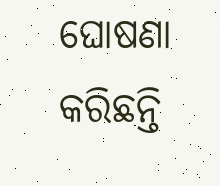ଘୋଷଣା କରିଛନ୍ତି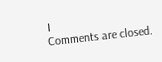।
Comments are closed.